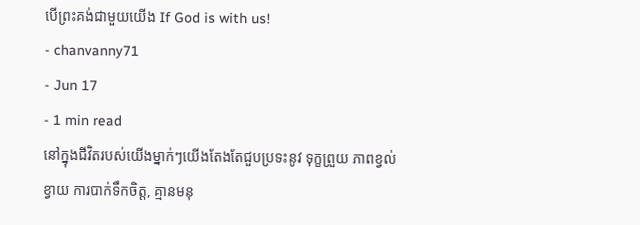បើព្រះគង់ជាមួយយើង If God is with us!
- chanvanny71
- Jun 17
- 1 min read
នៅក្នុងជីវិតរបស់យើងម្នាក់ៗយើងតែងតែជួបប្រទះនូវ ទុក្ខព្រួយ ភាពខ្វល់ខ្វាយ ការបាក់ទឹកចិត្ត, គ្មានមនុ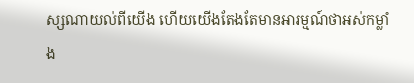ស្សណាយល់ពីយើង ហើយយើងតែងតែមានអារម្មណ៍ថាអស់កម្លាំង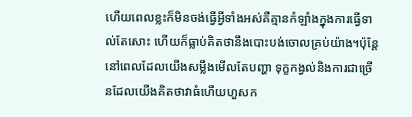ហើយពេលខ្លះក៏មិនចង់ធ្វើអ្វីទាំងអស់គឺគ្មានកំឡាំងក្នុងការធ្វើទាល់តែសោះ ហើយក៏ធ្លាប់គិតថានឹងបោះបង់ចោលគ្រប់យ៉ាង។ប៉ុន្តែនៅពេលដែលយើងសម្លឹងមើលតែបញ្ហា ទុក្ខកង្វល់និងការជាច្រើនដែលយើងគិតថាវាធំហើយហួសក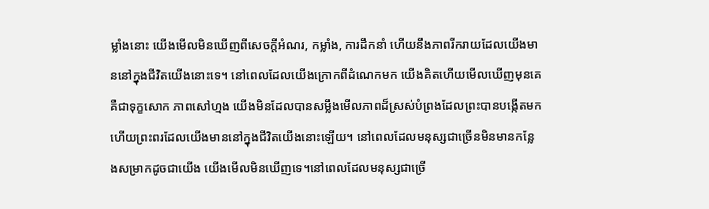ម្លាំងនោះ យើងមើលមិនឃើញពីសេចក្តីអំណរ, កម្លាំង, ការដឹកនាំ ហើយនឹងភាពរីករាយដែលយើងមាននៅក្នុងជីវិតយើងនោះទេ។ នៅពេលដែលយើងក្រោកពីដំណេកមក យើងគិតហើយមើលឃើញមុនគេគឺជាទុក្ខសោក ភាពសៅហ្មង យើងមិនដែលបានសម្លឹងមើលភាពដ៏ស្រស់បំព្រងដែលព្រះបានបង្កើតមកហើយព្រះពរដែលយើងមាននៅក្នុងជីវិតយើងនោះឡើយ។ នៅពេលដែលមនុស្សជាច្រើនមិនមានកន្លែងសម្រាកដូចជាយើង យើងមើលមិនឃើញទេ។នៅពេលដែលមនុស្សជាច្រើ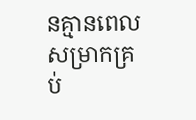នគ្មានពេលសម្រាកគ្រប់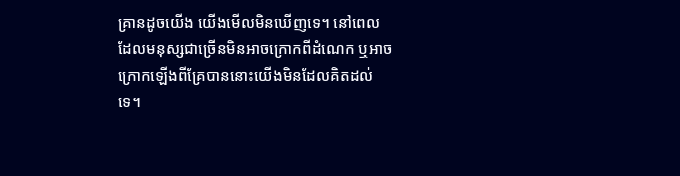គ្រានដូចយើង យើងមើលមិនឃើញទេ។ នៅពេលដែលមនុស្សជាច្រើនមិនអាចក្រោកពីដំណេក ឬអាចក្រោកឡើងពីគ្រែបាននោះយើងមិនដែលគិតដល់ទេ។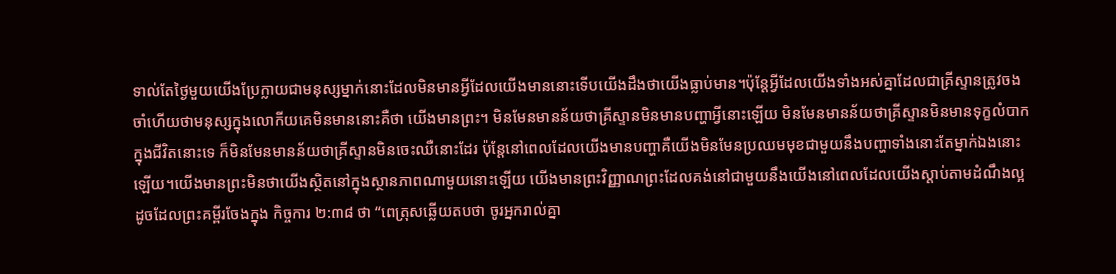ទាល់តែថ្ងៃមួយយើងប្រែក្លាយជាមនុស្សម្នាក់នោះដែលមិនមានអ្វីដែលយើងមាននោះទើបយើងដឹងថាយើងធ្លាប់មាន។ប៉ុន្តែអ្វីដែលយើងទាំងអស់គ្នាដែលជាគ្រីស្ទានត្រូវចងចាំហើយថាមនុស្សក្នុងលោកីយគេមិនមាននោះគឺថា យើងមានព្រះ។ មិនមែនមានន័យថាគ្រីស្ទានមិនមានបញ្ហាអ្វីនោះឡើយ មិនមែនមានន័យថាគ្រីស្ទានមិនមានទុក្ខលំបាកក្នុងជីវិតនោះទេ ក៏មិនមែនមានន័យថាគ្រីស្ទានមិនចេះឈឺនោះដែរ ប៉ុន្តែនៅពេលដែលយើងមានបញ្ហាគឺយើងមិនមែនប្រឈមមុខជាមួយនឹងបញ្ហាទាំងនោះតែម្នាក់ឯងនោះឡើយ។យើងមានព្រះមិនថាយើងស្ថិតនៅក្នុងស្ថានភាពណាមួយនោះឡើយ យើងមានព្រះវិញ្ញាណព្រះដែលគង់នៅជាមួយនឹងយើងនៅពេលដែលយើងស្តាប់តាមដំណឹងល្អ ដូចដែលព្រះគម្ពីរចែងក្នុង កិច្ចការ ២:៣៨ ថា “ពេត្រុសឆ្លើយតបថា ចូរអ្នករាល់គ្នា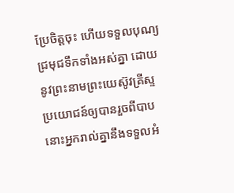ប្រែចិត្តចុះ ហើយទទួលបុណ្យជ្រមុជទឹកទាំងអស់គ្នា ដោយនូវព្រះនាមព្រះយេស៊ូវគ្រីស្ទ ប្រយោជន៍ឲ្យបានរួចពីបាប នោះអ្នករាល់គ្នានឹងទទួលអំ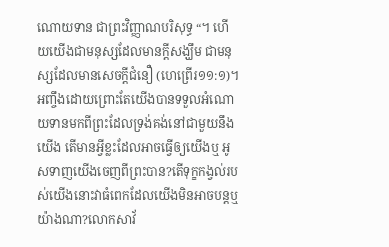ណោយទាន ជាព្រះវិញ្ញាណបរិសុទ្ធ “។ ហើយយើងជាមនុស្សដែលមានក្តីសង្ឃឹម ជាមនុស្សដែលមានសេចក្តីជំនឿ (ហេព្រើរ១១:១)។ អញ្ចឹងដោយព្រោះតែយើងបានទទួលអំណោយទានមកពីព្រះដែលទ្រង់គង់នៅជាមួយនឹងយើង តើមានអ្វីខ្លះដែលអាចធ្វើឲ្យយើងឬ អូសទាញយើងចេញពីព្រះបាន?តើទុក្ខកង្វល់របស់យើងនោះវាធំពេកដែលយើងមិនអាចបន្តឬយ៉ាងណា?លោកសាវ័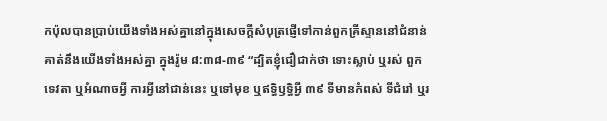កប៉ុលបានប្រាប់យើងទាំងអស់គ្នានៅក្នុងសេចក្តីសំបុត្រផ្ញើទៅកាន់ពួកគ្រីស្ទាននៅជំនាន់គាត់នឹងយើងទាំងអស់គ្នា ក្នុងរ៉ូម ៨:៣៨-៣៩ “ដ្បិតខ្ញុំជឿជាក់ថា ទោះស្លាប់ ឬរស់ ពួកទេវតា ឬអំណាចអ្វី ការអ្វីនៅជាន់នេះ ឬទៅមុខ ឬឥទ្ធិឫទ្ធិអ្វី ៣៩ ទីមានកំពស់ ទីជំរៅ ឬរ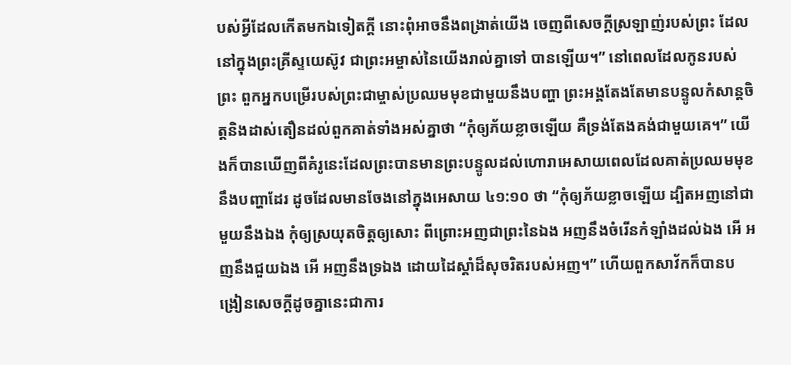បស់អ្វីដែលកើតមកឯទៀតក្តី នោះពុំអាចនឹងពង្រាត់យើង ចេញពីសេចក្តីស្រឡាញ់របស់ព្រះ ដែលនៅក្នុងព្រះគ្រីស្ទយេស៊ូវ ជាព្រះអម្ចាស់នៃយើងរាល់គ្នាទៅ បានឡើយ។” នៅពេលដែលកូនរបស់ព្រះ ពួកអ្នកបម្រើរបស់ព្រះជាម្ចាស់ប្រឈមមុខជាមួយនឹងបញ្ហា ព្រះអង្គតែងតែមានបន្ទូលកំសាន្តចិត្តនិងដាស់តឿនដល់ពួកគាត់ទាំងអស់គ្នាថា “កុំឲ្យភ័យខ្លាចឡើយ គឺទ្រង់តែងគង់ជាមួយគេ។” យើងក៏បានឃើញពីគំរូនេះដែលព្រះបានមានព្រះបន្ទូលដល់ហោរាអេសាយពេលដែលគាត់ប្រឈមមុខនឹងបញ្ហាដែរ ដូចដែលមានចែងនៅក្នុងអេសាយ ៤១:១០ ថា “កុំឲ្យភ័យខ្លាចឡើយ ដ្បិតអញនៅជាមួយនឹងឯង កុំឲ្យស្រយុតចិត្តឲ្យសោះ ពីព្រោះអញជាព្រះនៃឯង អញនឹងចំរើនកំឡាំងដល់ឯង អើ អញនឹងជួយឯង អើ អញនឹងទ្រឯង ដោយដៃស្តាំដ៏សុចរិតរបស់អញ។” ហើយពួកសាវ័កក៏បានបង្រៀនសេចក្តីដូចគ្នានេះជាការ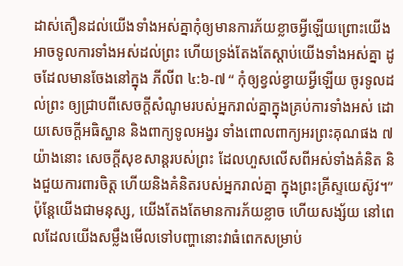ដាស់តឿនដល់យើងទាំងអស់គ្នាកុំឲ្យមានការភ័យខ្លាចអ្វីឡើយព្រោះយើងអាចទូលការទាំងអស់ដល់ព្រះ ហើយទ្រង់តែងតែស្តាប់យើងទាំងអស់គ្នា ដូចដែលមានចែងនៅក្នុង ភីលីព ៤:៦-៧ “ កុំឲ្យខ្វល់ខ្វាយអ្វីឡើយ ចូរទូលដល់ព្រះ ឲ្យជ្រាបពីសេចក្តីសំណូមរបស់អ្នករាល់គ្នាក្នុងគ្រប់ការទាំងអស់ ដោយសេចក្តីអធិស្ឋាន និងពាក្យទូលអង្វរ ទាំងពោលពាក្យអរព្រះគុណផង ៧ យ៉ាងនោះ សេចក្តីសុខសាន្តរបស់ព្រះ ដែលហួសលើសពីអស់ទាំងគំនិត និងជួយការពារចិត្ត ហើយនិងគំនិតរបស់អ្នករាល់គ្នា ក្នុងព្រះគ្រីស្ទយេស៊ូវ។” ប៉ុន្តែយើងជាមនុស្ស, យើងតែងតែមានការភ័យខ្លាច ហើយសង្ស័យ នៅពេលដែលយើងសម្លឹងមើលទៅបញ្ហានោះវាធំពេកសម្រាប់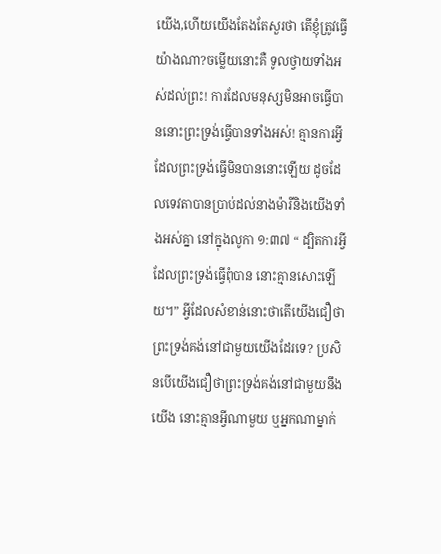យើង,ហើយយើងតែងតែសួរថា តើខ្ញុំត្រូវធ្វើយ៉ាងណា?ចម្លើយនោះគឺ ទូលថ្វាយទាំងអស់ដល់ព្រះ! ការដែលមនុស្សមិនអាចធ្វើបាននោះព្រះទ្រង់ធ្វើបានទាំងអស់! គ្មានការអ្វីដែលព្រះទ្រង់ធ្វើមិនបាននោះឡើយ ដូចដែលទេវតាបានប្រាប់ដល់នាងម៉ារីនិងយើងទាំងអស់គ្នា នៅក្នុងលូកា ១:៣៧ “ ដ្បិតការអ្វីដែលព្រះទ្រង់ធ្វើពុំបាន នោះគ្មានសោះឡើយ។” អ្វីដែលសំខាន់នោះថាតើយើងជឿថាព្រះទ្រង់គង់នៅជាមួយយើងដែរទេ? ប្រសិនបើយើងជឿថាព្រះទ្រង់គង់នៅជាមួយនឹងយើង នោះគ្មានអ្វីណាមួយ ឬអ្នកណាម្នាក់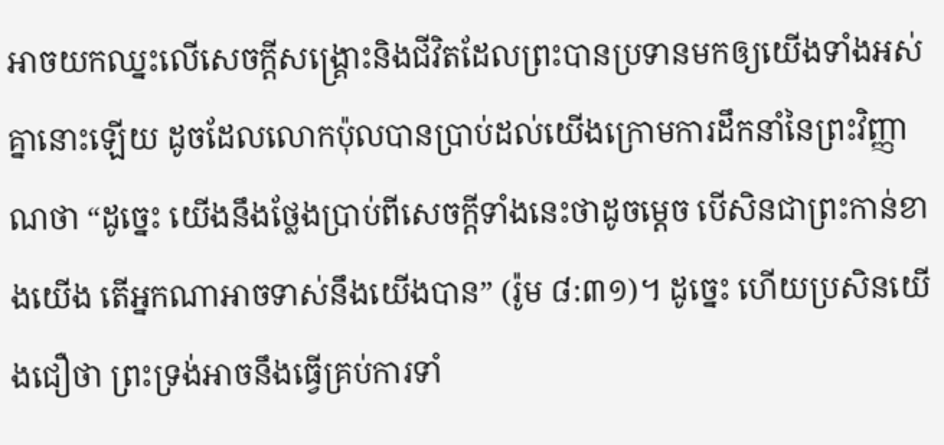អាចយកឈ្នះលើសេចក្តីសង្រ្គោះនិងជីវិតដែលព្រះបានប្រទានមកឲ្យយើងទាំងអស់គ្នានោះឡើយ ដូចដែលលោកប៉ុលបានប្រាប់ដល់យើងក្រោមការដឹកនាំនៃព្រះវិញ្ញាណថា “ដូច្នេះ យើងនឹងថ្លែងប្រាប់ពីសេចក្តីទាំងនេះថាដូចម្តេច បើសិនជាព្រះកាន់ខាងយើង តើអ្នកណាអាចទាស់នឹងយើងបាន” (រ៉ូម ៨:៣១)។ ដូច្នេះ ហើយប្រសិនយើងជឿថា ព្រះទ្រង់អាចនឹងធ្វើគ្រប់ការទាំ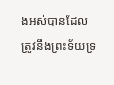ងអស់បានដែលត្រូវនឹងព្រះទ័យទ្រ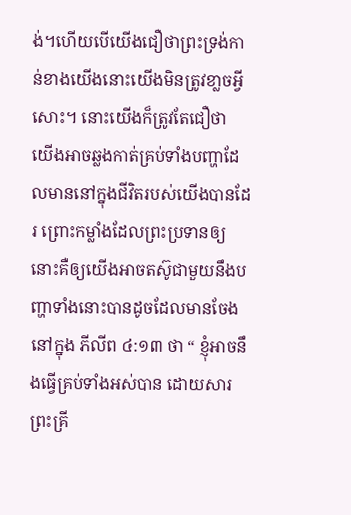ង់។ហើយបើយើងជឿថាព្រះទ្រង់កាន់ខាងយើងនោះយើងមិនត្រូវខា្លចអ្វីសោះ។ នោះយើងក៏ត្រូវតែជឿថា យើងអាចឆ្លងកាត់គ្រប់ទាំងបញ្ហាដែលមាននៅក្នុងជីវិតរបស់យើងបានដែរ ព្រោះកម្លាំងដែលព្រះប្រទានឲ្យនោះគឺឲ្យយើងអាចតស៊ូជាមួយនឹងបញ្ហាទាំងនោះបានដូចដែលមានចែងនៅក្នុង ភីលីព ៤:១៣ ថា “ ខ្ញុំអាចនឹងធ្វើគ្រប់ទាំងអស់បាន ដោយសារព្រះគ្រី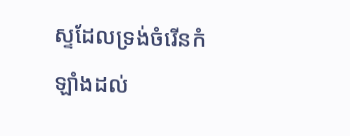ស្ទដែលទ្រង់ចំរើនកំឡាំងដល់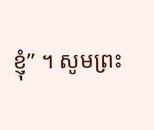ខ្ញុំ” ។ សូមព្រះ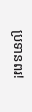ប្រទានពរ!